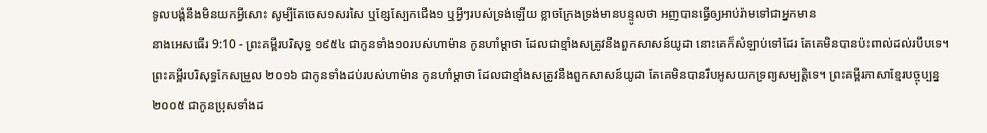ទូលបង្គំនឹងមិនយកអ្វីសោះ សូម្បីតែចេស១សរសៃ ឬខ្សែស្បែកជើង១ ឬអ្វីៗរបស់ទ្រង់ឡើយ ខ្លាចក្រែងទ្រង់មានបន្ទូលថា អញបានធ្វើឲ្យអាប់រ៉ាមទៅជាអ្នកមាន
នាងអេសធើរ 9:10 - ព្រះគម្ពីរបរិសុទ្ធ ១៩៥៤ ជាកូនទាំង១០របស់ហាម៉ាន កូនហាំម្តាថា ដែលជាខ្មាំងសត្រូវនឹងពួកសាសន៍យូដា នោះគេក៏សំឡាប់ទៅដែរ តែគេមិនបានប៉ះពាល់ដល់របឹបទេ។ ព្រះគម្ពីរបរិសុទ្ធកែសម្រួល ២០១៦ ជាកូនទាំងដប់របស់ហាម៉ាន កូនហាំម្តាថា ដែលជាខ្មាំងសត្រូវនឹងពួកសាសន៍យូដា តែគេមិនបានរឹបអូសយកទ្រព្យសម្បត្តិទេ។ ព្រះគម្ពីរភាសាខ្មែរបច្ចុប្បន្ន ២០០៥ ជាកូនប្រុសទាំងដ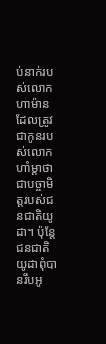ប់នាក់របស់លោកហាម៉ាន ដែលត្រូវជាកូនរបស់លោកហាំម្ដាថា ជាបច្ចាមិត្តរបស់ជនជាតិយូដា។ ប៉ុន្តែ ជនជាតិយូដាពុំបានរឹបអូ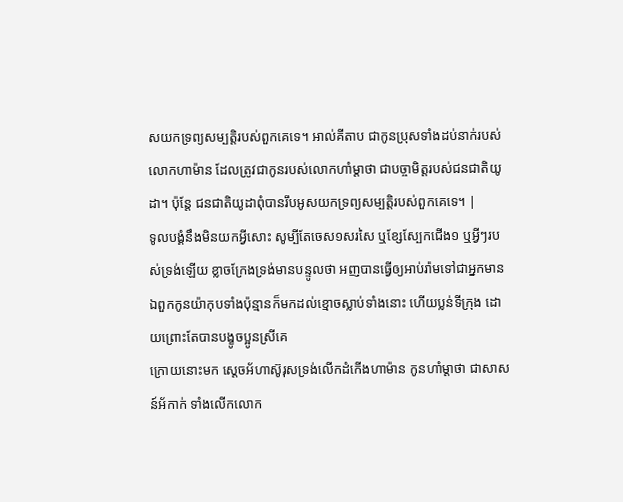សយកទ្រព្យសម្បត្តិរបស់ពួកគេទេ។ អាល់គីតាប ជាកូនប្រុសទាំងដប់នាក់របស់លោកហាម៉ាន ដែលត្រូវជាកូនរបស់លោកហាំម្ដាថា ជាបច្ចាមិត្តរបស់ជនជាតិយូដា។ ប៉ុន្តែ ជនជាតិយូដាពុំបានរឹបអូសយកទ្រព្យសម្បត្តិរបស់ពួកគេទេ។ |
ទូលបង្គំនឹងមិនយកអ្វីសោះ សូម្បីតែចេស១សរសៃ ឬខ្សែស្បែកជើង១ ឬអ្វីៗរបស់ទ្រង់ឡើយ ខ្លាចក្រែងទ្រង់មានបន្ទូលថា អញបានធ្វើឲ្យអាប់រ៉ាមទៅជាអ្នកមាន
ឯពួកកូនយ៉ាកុបទាំងប៉ុន្មានក៏មកដល់ខ្មោចស្លាប់ទាំងនោះ ហើយប្លន់ទីក្រុង ដោយព្រោះតែបានបង្ខូចប្អូនស្រីគេ
ក្រោយនោះមក ស្តេចអ័ហាស៊ូរុសទ្រង់លើកដំកើងហាម៉ាន កូនហាំម្តាថា ជាសាសន៍អ័កាក់ ទាំងលើកលោក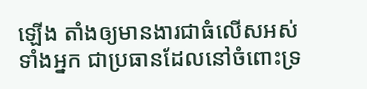ឡើង តាំងឲ្យមានងារជាធំលើសអស់ទាំងអ្នក ជាប្រធានដែលនៅចំពោះទ្រ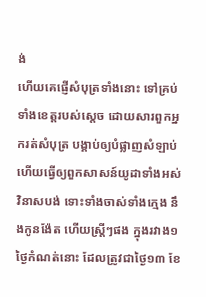ង់
ហើយគេផ្ញើសំបុត្រទាំងនោះ ទៅគ្រប់ទាំងខេត្តរបស់ស្តេច ដោយសារពួកអ្នករត់សំបុត្រ បង្គាប់ឲ្យបំផ្លាញសំឡាប់ ហើយធ្វើឲ្យពួកសាសន៍យូដាទាំងអស់វិនាសបង់ ទោះទាំងចាស់ទាំងក្មេង នឹងកូនង៉ែត ហើយស្ត្រីៗផង ក្នុងរវាង១ថ្ងៃកំណត់នោះ ដែលត្រូវជាថ្ងៃ១៣ ខែ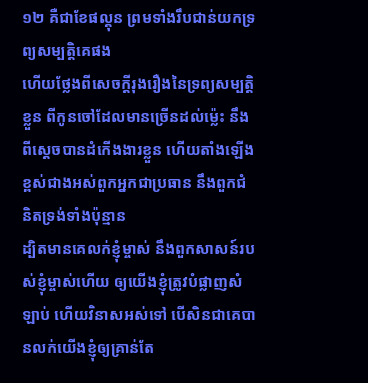១២ គឺជាខែផល្គុន ព្រមទាំងរឹបជាន់យកទ្រព្យសម្បត្តិគេផង
ហើយថ្លែងពីសេចក្ដីរុងរឿងនៃទ្រព្យសម្បត្តិខ្លួន ពីកូនចៅដែលមានច្រើនដល់ម៉្លេះ នឹងពីស្តេចបានដំកើងងារខ្លួន ហើយតាំងឡើងខ្ពស់ជាងអស់ពួកអ្នកជាប្រធាន នឹងពួកជំនិតទ្រង់ទាំងប៉ុន្មាន
ដ្បិតមានគេលក់ខ្ញុំម្ចាស់ នឹងពួកសាសន៍របស់ខ្ញុំម្ចាស់ហើយ ឲ្យយើងខ្ញុំត្រូវបំផ្លាញសំឡាប់ ហើយវិនាសអស់ទៅ បើសិនជាគេបានលក់យើងខ្ញុំឲ្យគ្រាន់តែ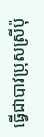ធ្វើជាបាវប្រុសស្រីប៉ុ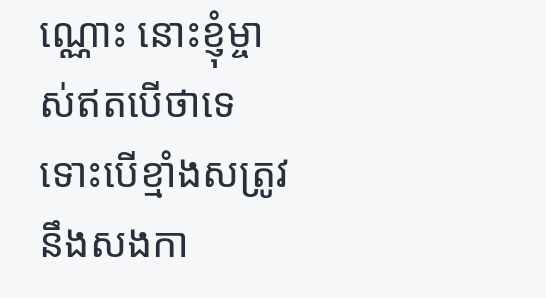ណ្ណោះ នោះខ្ញុំម្ចាស់ឥតបើថាទេ ទោះបើខ្មាំងសត្រូវនឹងសងកា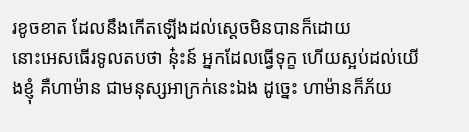រខូចខាត ដែលនឹងកើតឡើងដល់ស្តេចមិនបានក៏ដោយ
នោះអេសធើរទូលតបថា នុ៎ះន៍ អ្នកដែលធ្វើទុក្ខ ហើយស្អប់ដល់យើងខ្ញុំ គឺហាម៉ាន ជាមនុស្សអាក្រក់នេះឯង ដូច្នេះ ហាម៉ានក៏ភ័យ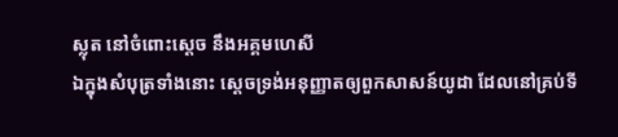ស្លុត នៅចំពោះស្តេច នឹងអគ្គមហេសី
ឯក្នុងសំបុត្រទាំងនោះ ស្តេចទ្រង់អនុញ្ញាតឲ្យពួកសាសន៍យូដា ដែលនៅគ្រប់ទី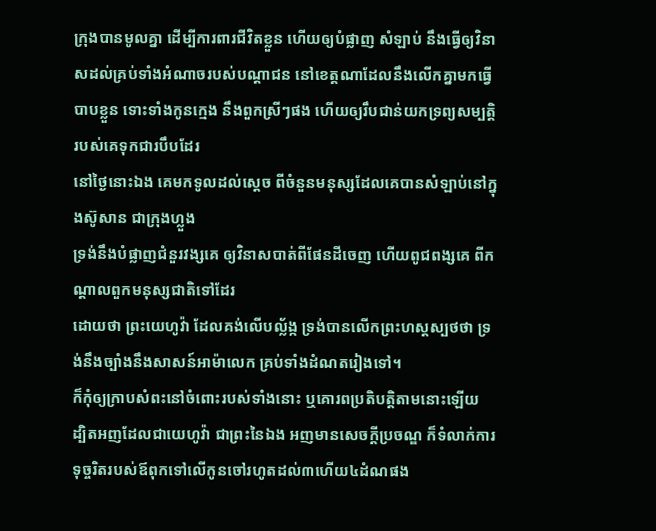ក្រុងបានមូលគ្នា ដើម្បីការពារជីវិតខ្លួន ហើយឲ្យបំផ្លាញ សំឡាប់ នឹងធ្វើឲ្យវិនាសដល់គ្រប់ទាំងអំណាចរបស់បណ្តាជន នៅខេត្តណាដែលនឹងលើកគ្នាមកធ្វើបាបខ្លួន ទោះទាំងកូនក្មេង នឹងពួកស្រីៗផង ហើយឲ្យរឹបជាន់យកទ្រព្យសម្បត្តិរបស់គេទុកជារបឹបដែរ
នៅថ្ងៃនោះឯង គេមកទូលដល់ស្តេច ពីចំនួនមនុស្សដែលគេបានសំឡាប់នៅក្នុងស៊ូសាន ជាក្រុងហ្លួង
ទ្រង់នឹងបំផ្លាញជំនួរវង្សគេ ឲ្យវិនាសបាត់ពីផែនដីចេញ ហើយពូជពង្សគេ ពីកណ្តាលពួកមនុស្សជាតិទៅដែរ
ដោយថា ព្រះយេហូវ៉ា ដែលគង់លើបល្ល័ង្ក ទ្រង់បានលើកព្រះហស្តស្បថថា ទ្រង់នឹងច្បាំងនឹងសាសន៍អាម៉ាលេក គ្រប់ទាំងដំណតរៀងទៅ។
ក៏កុំឲ្យក្រាបសំពះនៅចំពោះរបស់ទាំងនោះ ឬគោរពប្រតិបត្តិតាមនោះឡើយ ដ្បិតអញដែលជាយេហូវ៉ា ជាព្រះនៃឯង អញមានសេចក្ដីប្រចណ្ឌ ក៏ទំលាក់ការទុច្ចរិតរបស់ឪពុកទៅលើកូនចៅរហូតដល់៣ហើយ៤ដំណផង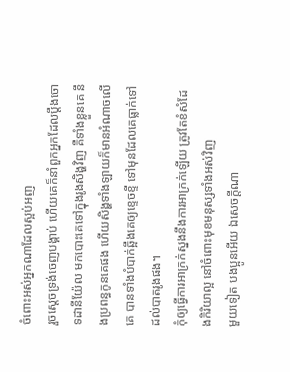ចំពោះអស់អ្នកណាដែលស្អប់អញ
រួចស្តេចទ្រង់ចេញបង្គាប់ ហើយគេក៏នាំពួកអ្នកដែលប្តឹងចោទដានីយ៉ែល មកបោះគេទៅក្នុងរូងសិង្ហវិញ គឺទាំងខ្លួនគេ នឹងប្រពន្ធកូនគេផង ហើយសិង្ហទាំងឡាយក៏មានអំណាចលើគេ បានទាំងបំបាក់ឆ្អឹងគេឲ្យខ្ទេចខ្ទី ទៅមុនដែលគេធ្លាក់ទៅដល់បាតរូងផង។
កុំឲ្យធ្វើការអាក្រក់ស្នងនឹងការអាក្រក់ឡើយ ត្រូវតែខំសំដែងកិរិយាល្អ នៅចំពោះមុខមនុស្សទាំងអស់វិញ
មួយទៀត បងប្អូនអើយ ឯសេចក្ដីណា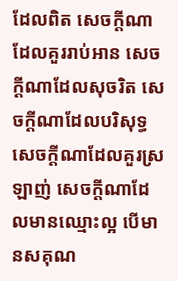ដែលពិត សេចក្ដីណាដែលគួររាប់អាន សេចក្ដីណាដែលសុចរិត សេចក្ដីណាដែលបរិសុទ្ធ សេចក្ដីណាដែលគួរស្រឡាញ់ សេចក្ដីណាដែលមានឈ្មោះល្អ បើមានសគុណ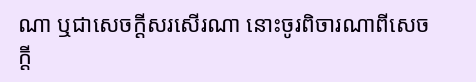ណា ឬជាសេចក្ដីសរសើរណា នោះចូរពិចារណាពីសេចក្ដី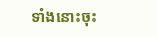ទាំងនោះចុះ